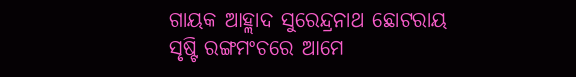ଗାୟକ ଆହ୍ଲାଦ ସୁରେନ୍ଦ୍ରନାଥ ଛୋଟରାୟ
ସୃଷ୍ଟି ରଙ୍ଗମଂଚରେ ଆମେ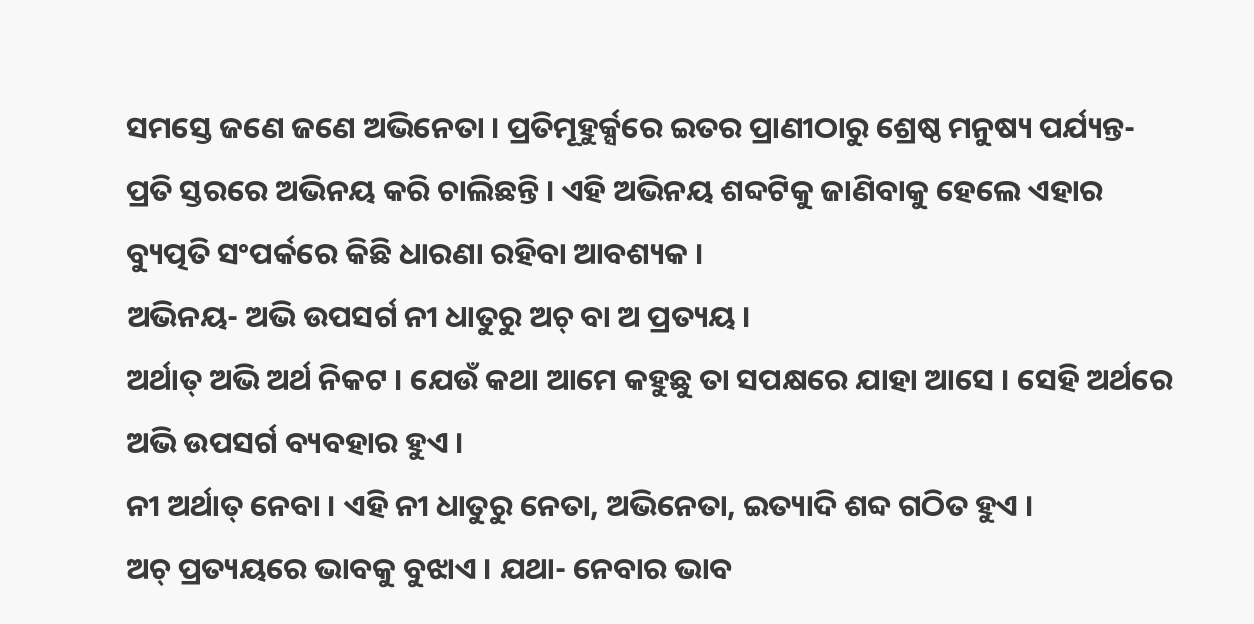ସମସ୍ତେ ଜଣେ ଜଣେ ଅଭିନେତା । ପ୍ରତିମୂହୁର୍କ୍ସରେ ଇତର ପ୍ରାଣୀଠାରୁ ଶ୍ରେଷ୍ଠ ମନୁଷ୍ୟ ପର୍ଯ୍ୟନ୍ତ- ପ୍ରତି ସ୍ତରରେ ଅଭିନୟ କରି ଚାଲିଛନ୍ତି । ଏହି ଅଭିନୟ ଶବ୍ଦଟିକୁ ଜାଣିବାକୁ ହେଲେ ଏହାର ବ୍ୟୁତ୍ପତି ସଂପର୍କରେ କିଛି ଧାରଣା ରହିବା ଆବଶ୍ୟକ ।
ଅଭିନୟ- ଅଭି ଉପସର୍ଗ ନୀ ଧାତୁରୁ ଅଚ୍ ବା ଅ ପ୍ରତ୍ୟୟ ।
ଅର୍ଥାତ୍ ଅଭି ଅର୍ଥ ନିକଟ । ଯେଉଁ କଥା ଆମେ କହୁଛୁ ତା ସପକ୍ଷରେ ଯାହା ଆସେ । ସେହି ଅର୍ଥରେ ଅଭି ଉପସର୍ଗ ବ୍ୟବହାର ହୁଏ ।
ନୀ ଅର୍ଥାତ୍ ନେବା । ଏହି ନୀ ଧାତୁରୁ ନେତା, ଅଭିନେତା, ଇତ୍ୟାଦି ଶବ୍ଦ ଗଠିତ ହୁଏ ।
ଅଚ୍ ପ୍ରତ୍ୟୟରେ ଭାବକୁ ବୁଝାଏ । ଯଥା- ନେବାର ଭାବ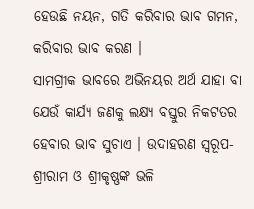ହେଉଛି ନୟନ, ଗତି କରିବାର ଭାବ ଗମନ, କରିବାର ଭାବ କରଣ ।
ସାମଗ୍ରୀକ ଭାବରେ ଅଭିନୟର ଅର୍ଥ ଯାହା ବା ଯେଉଁ କାର୍ଯ୍ୟ ଜଣକୁ ଲକ୍ଷ୍ୟ ବସ୍ତୁର ନିକଟତର ହେବାର ଭାବ ସୁଚାଏ । ଉଦାହରଣ ସ୍ୱରୂପ- ଶ୍ରୀରାମ ଓ ଶ୍ରୀକୃଷ୍ଣଙ୍କ ଭଳି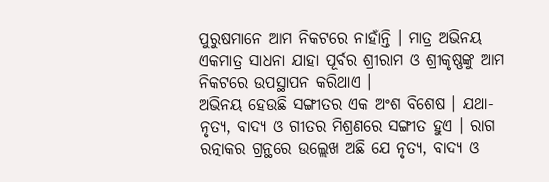ପୁରୁଷମାନେ ଆମ ନିକଟରେ ନାହାଁନ୍ତି । ମାତ୍ର ଅଭିନୟ ଏକମାତ୍ର ସାଧନା ଯାହା ପୂର୍ବର ଶ୍ରୀରାମ ଓ ଶ୍ରୀକୃଷ୍ଣଙ୍କୁ ଆମ ନିକଟରେ ଉପସ୍ଥାପନ କରିଥାଏ ।
ଅଭିନୟ ହେଉଛି ସଙ୍ଗୀତର ଏକ ଅଂଶ ବିଶେଷ । ଯଥା- ନୃତ୍ୟ, ବାଦ୍ୟ ଓ ଗୀତର ମିଶ୍ରଣରେ ସଙ୍ଗୀତ ହୁଏ । ରାଗ ରତ୍ନାକର ଗ୍ରନ୍ଥରେ ଉଲ୍ଲେଖ ଅଛି ଯେ ନୃତ୍ୟ, ବାଦ୍ୟ ଓ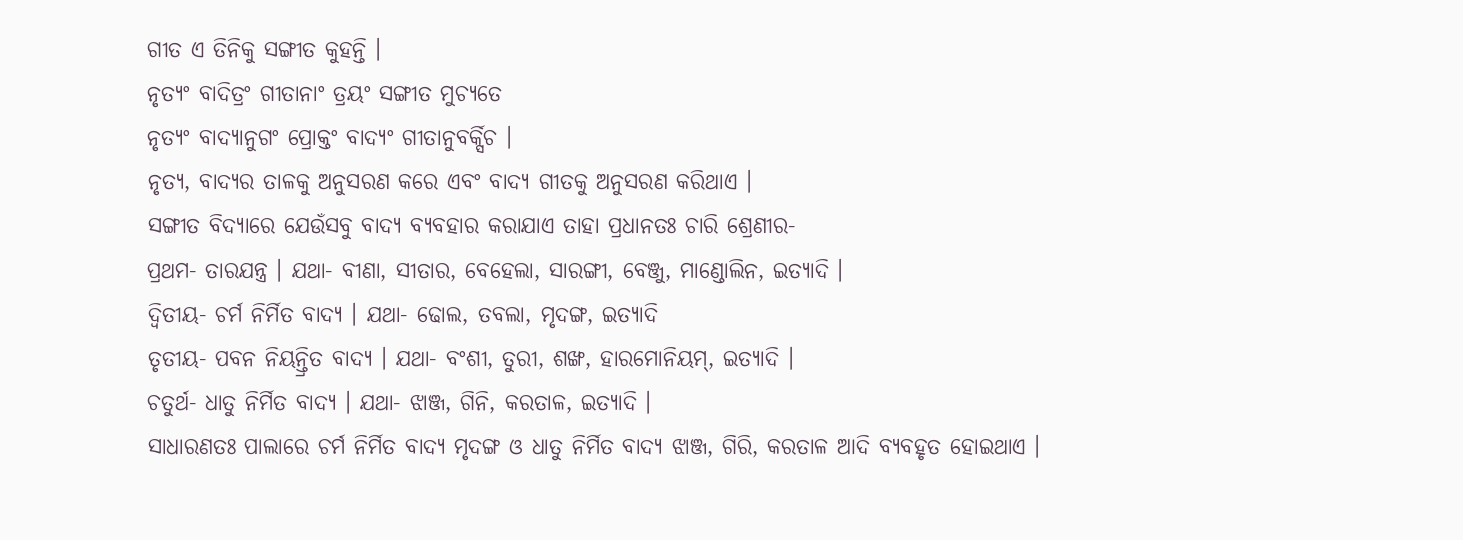ଗୀତ ଏ ତିନିକୁ ସଙ୍ଗୀତ କୁହନ୍ତି ।
ନୃତ୍ୟଂ ବାଦିତ୍ରଂ ଗୀତାନାଂ ତ୍ରୟଂ ସଙ୍ଗୀତ ମୁଚ୍ୟତେ
ନୃତ୍ୟଂ ବାଦ୍ୟାନୁଗଂ ପ୍ରୋକ୍ତଂ ବାଦ୍ୟଂ ଗୀତାନୁବର୍କ୍ସିଚ ।
ନୃତ୍ୟ, ବାଦ୍ୟର ତାଳକୁ ଅନୁସରଣ କରେ ଏବଂ ବାଦ୍ୟ ଗୀତକୁ ଅନୁସରଣ କରିଥାଏ ।
ସଙ୍ଗୀତ ବିଦ୍ୟାରେ ଯେଉଁସବୁ ବାଦ୍ୟ ବ୍ୟବହାର କରାଯାଏ ତାହା ପ୍ରଧାନତଃ ଚାରି ଶ୍ରେଣୀର-
ପ୍ରଥମ- ତାରଯନ୍ତ୍ର । ଯଥା- ବୀଣା, ସୀତାର, ବେହେଲା, ସାରଙ୍ଗୀ, ବେଞ୍ଜୁ, ମାଣ୍ଡୋଲିନ, ଇତ୍ୟାଦି ।
ଦ୍ୱିତୀୟ- ଚର୍ମ ନିର୍ମିତ ବାଦ୍ୟ । ଯଥା- ଢୋଲ, ତବଲା, ମୃଦଙ୍ଗ, ଇତ୍ୟାଦି
ତୃତୀୟ- ପବନ ନିୟନ୍ତ୍ରିତ ବାଦ୍ୟ । ଯଥା- ବଂଶୀ, ତୁରୀ, ଶଙ୍ଖ, ହାରମୋନିୟମ୍, ଇତ୍ୟାଦି ।
ଚତୁର୍ଥ- ଧାତୁ ନିର୍ମିତ ବାଦ୍ୟ । ଯଥା- ଝାଞ୍ଜ, ଗିନି, କରତାଳ, ଇତ୍ୟାଦି ।
ସାଧାରଣତଃ ପାଲାରେ ଚର୍ମ ନିର୍ମିତ ବାଦ୍ୟ ମୃଦଙ୍ଗ ଓ ଧାତୁ ନିର୍ମିତ ବାଦ୍ୟ ଝାଞ୍ଜ, ଗିରି, କରତାଳ ଆଦି ବ୍ୟବହୃତ ହୋଇଥାଏ ।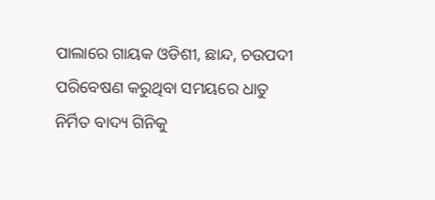ପାଲାରେ ଗାୟକ ଓଡିଶୀ, ଛାନ୍ଦ, ଚଉପଦୀ ପରିବେଷଣ କରୁଥିବା ସମୟରେ ଧାତୁ ନିର୍ମିତ ବାଦ୍ୟ ଗିନିକୁ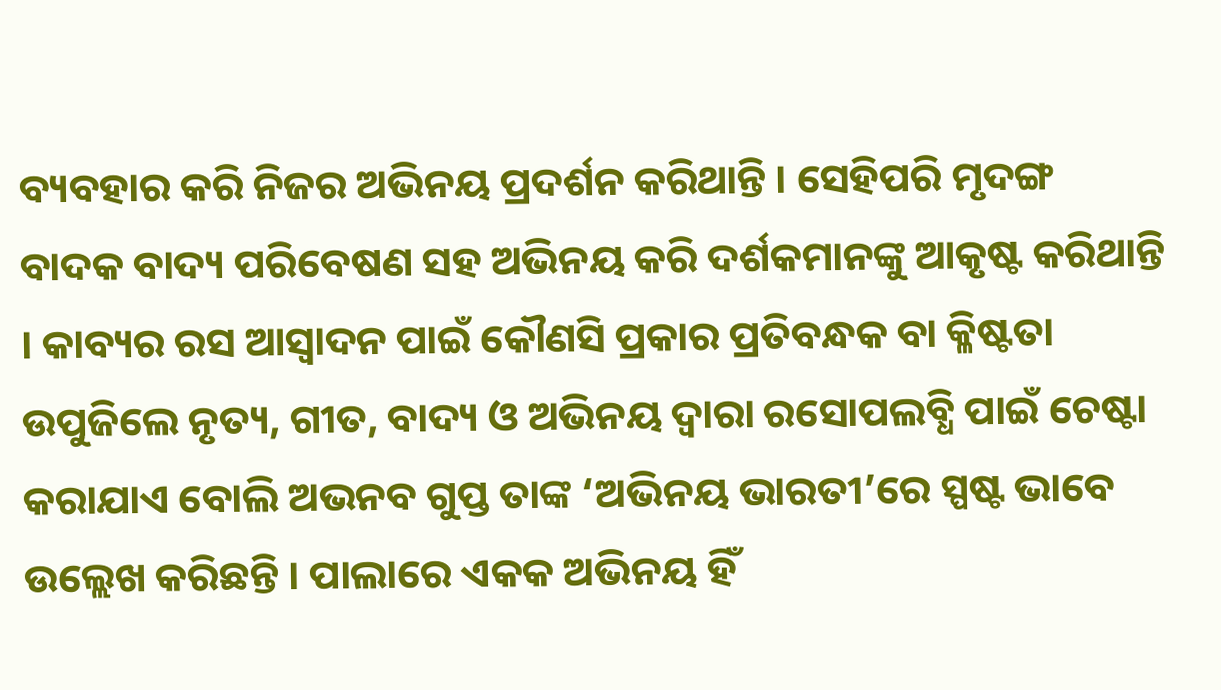ବ୍ୟବହାର କରି ନିଜର ଅଭିନୟ ପ୍ରଦର୍ଶନ କରିଥାନ୍ତି । ସେହିପରି ମୃଦଙ୍ଗ ବାଦକ ବାଦ୍ୟ ପରିବେଷଣ ସହ ଅଭିନୟ କରି ଦର୍ଶକମାନଙ୍କୁ ଆକୃଷ୍ଟ କରିଥାନ୍ତି । କାବ୍ୟର ରସ ଆସ୍ୱାଦନ ପାଇଁ କୌଣସି ପ୍ରକାର ପ୍ରତିବନ୍ଧକ ବା କ୍ଳିଷ୍ଟତା ଉପୁଜିଲେ ନୃତ୍ୟ, ଗୀତ, ବାଦ୍ୟ ଓ ଅଭିନୟ ଦ୍ୱାରା ରସୋପଲବ୍ଧି ପାଇଁ ଚେଷ୍ଟା କରାଯାଏ ବୋଲି ଅଭନବ ଗୁପ୍ତ ତାଙ୍କ ‘ଅଭିନୟ ଭାରତୀ’ରେ ସ୍ପଷ୍ଟ ଭାବେ ଉଲ୍ଲେଖ କରିଛନ୍ତି । ପାଲାରେ ଏକକ ଅଭିନୟ ହିଁ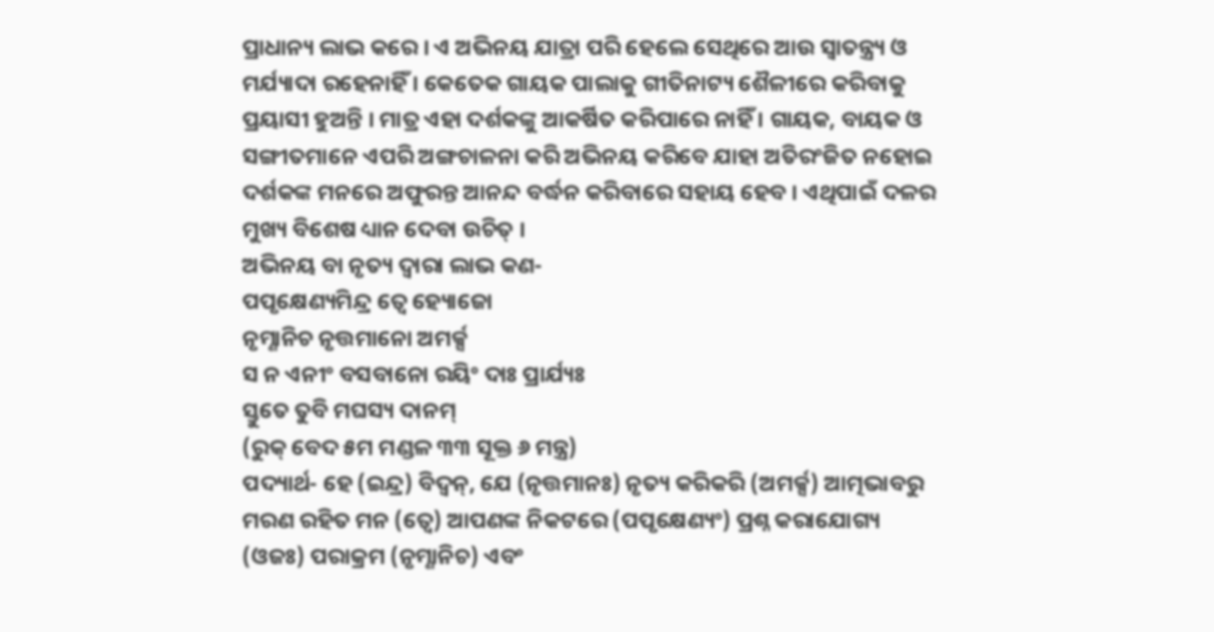ପ୍ରାଧାନ୍ୟ ଲାଭ କରେ । ଏ ଅଭିନୟ ଯାତ୍ରା ପରି ହେଲେ ସେଥିରେ ଆଉ ସ୍ୱାତନ୍ତ୍ର୍ୟ ଓ ମର୍ଯ୍ୟାଦା ରହେନାହିଁ । କେତେକ ଗାୟକ ପାଲାକୁ ଗୀତିନାଟ୍ୟ ଶୈଳୀରେ କରିବାକୁ ପ୍ରୟାସୀ ହୁଅନ୍ତି । ମାତ୍ର ଏହା ଦର୍ଶକଙ୍କୁ ଆକର୍ଷିତ କରିପାରେ ନାହିଁ । ଗାୟକ, ବାୟକ ଓ ସଙ୍ଗୀତମାନେ ଏପରି ଅଙ୍ଗଚାଳନା କରି ଅଭିନୟ କରିବେ ଯାହା ଅତିରଂଜିତ ନହୋଇ ଦର୍ଶକଙ୍କ ମନରେ ଅଫୁରନ୍ତ ଆନନ୍ଦ ବର୍ଦ୍ଧନ କରିବାରେ ସହାୟ ହେବ । ଏଥିପାଇଁ ଦଳର ମୁଖ୍ୟ ବିଶେଷ ଧ୍ୟାନ ଦେବା ଉଚିତ୍ ।
ଅଭିନୟ ବା ନୃତ୍ୟ ଦ୍ୱାରା ଲାଭ କଣ-
ପପୃକ୍ଷେଣ୍ୟମିନ୍ଦ୍ର ତ୍ୱେ ହ୍ୟୋଜୋ
ନୃମ୍ଣାନିଚ ନୃତ୍ତମାନୋ ଅମର୍କ୍ସ
ସ ନ ଏନୀଂ ବସବାନୋ ରୟିଂ ଦାଃ ପ୍ରାର୍ଯ୍ୟଃ
ସ୍ତୁତେ ତୁବି ମଘସ୍ୟ ଦାନମ୍
(ରୁକ୍ ବେଦ ୫ମ ମଣ୍ଡଳ ୩୩ ସୂକ୍ତ ୬ ମନ୍ତ୍ର)
ପଦ୍ୟାର୍ଥ- ହେ (ଇନ୍ଦ୍ର) ବିଦ୍ୱନ୍, ଯେ (ନୃତ୍ତମାନଃ) ନୃତ୍ୟ କରିକରି (ଅମର୍କ୍ସ) ଆତ୍ମଭାବରୁ ମରଣ ରହିତ ମନ (ତ୍ୱେ) ଆପଣଙ୍କ ନିକଟରେ (ପପୃକ୍ଷେଣ୍ୟଂ) ପ୍ରଶ୍ନ କରାଯୋଗ୍ୟ (ଓଜଃ) ପରାକ୍ରମ (ନୃମ୍ଣାନିଚ) ଏବଂ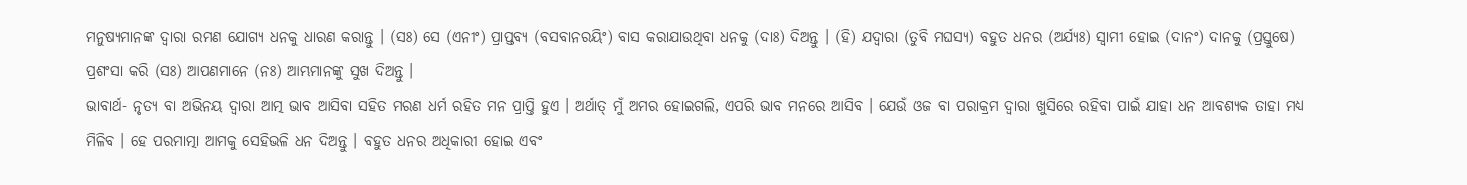ମନୁଷ୍ୟମାନଙ୍କ ଦ୍ୱାରା ରମଣ ଯୋଗ୍ୟ ଧନକୁ ଧାରଣ କରାନ୍ତୁ । (ସଃ) ସେ (ଏନୀଂ) ପ୍ରାପ୍ତବ୍ୟ (ବସବାନରୟିଂ) ବାସ କରାଯାଉଥିବା ଧନକୁ (ଦାଃ) ଦିଅନ୍ତୁ । (ହି) ଯଦ୍ୱାରା (ତୁବି ମଘସ୍ୟ) ବହୁତ ଧନର (ଅର୍ଯ୍ୟଃ) ସ୍ୱାମୀ ହୋଇ (ଦାନଂ) ଦାନକୁ (ପ୍ରସ୍ତୁଷେ) ପ୍ରଶଂସା କରି (ସଃ) ଆପଣମାନେ (ନଃ) ଆମ୍ଭମାନଙ୍କୁ ସୁଖ ଦିଅନ୍ତୁ ।
ଭାବାର୍ଥ- ନୃତ୍ୟ ବା ଅଭିନୟ ଦ୍ୱାରା ଆତ୍ମ ଭାବ ଆସିବା ସହିତ ମରଣ ଧର୍ମ ରହିତ ମନ ପ୍ରାପ୍ତି ହୁଏ । ଅର୍ଥାତ୍ ମୁଁ ଅମର ହୋଇଗଲି, ଏପରି ଭାବ ମନରେ ଆସିବ । ଯେଉଁ ଓଜ ବା ପରାକ୍ରମ ଦ୍ୱାରା ଖୁସିରେ ରହିବା ପାଇଁ ଯାହା ଧନ ଆବଶ୍ୟକ ତାହା ମଧ୍ୟ ମିଳିବ । ହେ ପରମାତ୍ମା ଆମକୁ ସେହିଭଳି ଧନ ଦିଅନ୍ତୁ । ବହୁତ ଧନର ଅଧିକାରୀ ହୋଇ ଏବଂ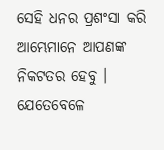ସେହି ଧନର ପ୍ରଶଂସା କରି ଆମ୍ଭେମାନେ ଆପଣଙ୍କ ନିକଟତର ହେବୁ ।
ଯେତେବେଳେ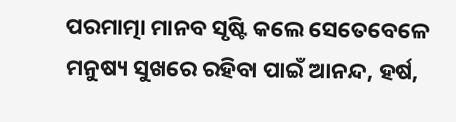ପରମାତ୍ମା ମାନବ ସୃଷ୍ଟି କଲେ ସେତେବେଳେ ମନୁଷ୍ୟ ସୁଖରେ ରହିବା ପାଇଁ ଆନନ୍ଦ, ହର୍ଷ,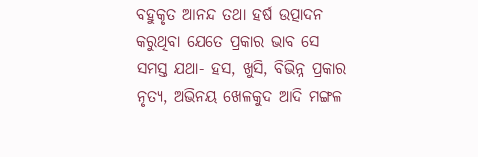ବହୁକୃତ ଆନନ୍ଦ ତଥା ହର୍ଷ ଉତ୍ପାଦନ କରୁଥିବା ଯେତେ ପ୍ରକାର ଭାବ ସେ ସମସ୍ତ ଯଥା- ହସ, ଖୁସି, ବିଭିନ୍ନ ପ୍ରକାର ନୃତ୍ୟ, ଅଭିନୟ ଖେଳକୁଦ ଆଦି ମଙ୍ଗଳ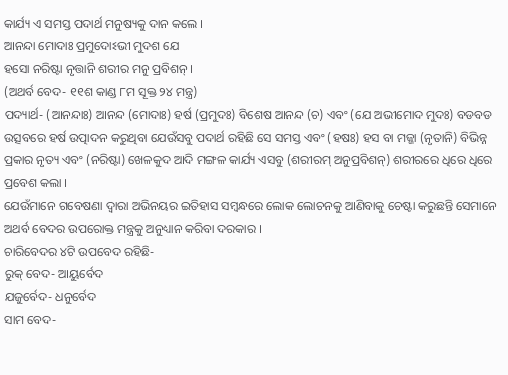କାର୍ଯ୍ୟ ଏ ସମସ୍ତ ପଦାର୍ଥ ମନୁଷ୍ୟକୁ ଦାନ କଲେ ।
ଆନନ୍ଦା ମୋଦାଃ ପ୍ରମୁଦୋଽଭୀ ମୁଦଶ ଯେ
ହସୋ ନରିଷ୍ଟା ନୃତ୍ତାନି ଶରୀର ମନୁ ପ୍ରବିଶନ୍ ।
(ଅଥର୍ବ ବେଦ- ୧୧ଶ କାଣ୍ଡ ୮ମ ସୂକ୍ତ ୨୪ ମନ୍ତ୍ର)
ପଦ୍ୟାର୍ଥ- (ଆନନ୍ଦାଃ) ଆନନ୍ଦ (ମୋଦାଃ) ହର୍ଷ (ପ୍ରମୁଦଃ) ବିଶେଷ ଆନନ୍ଦ (ଚ) ଏବଂ (ଯେ ଅଭୀମୋଦ ମୁଦଃ) ବଡବଡ ଉତ୍ସବରେ ହର୍ଷ ଉତ୍ପାଦନ କରୁଥିବା ଯେଉଁସବୁ ପଦାର୍ଥ ରହିଛି ସେ ସମସ୍ତ ଏବଂ (ହଷଃ) ହସ ବା ମଜ୍ଜା (ନୃତାନି) ବିଭିନ୍ନ ପ୍ରକାର ନୃତ୍ୟ ଏବଂ (ନରିଷ୍ଟା) ଖେଳକୁଦ ଆଦି ମଙ୍ଗଳ କାର୍ଯ୍ୟ ଏସବୁ (ଶରୀରମ୍ ଅନୁପ୍ରବିଶନ୍) ଶରୀରରେ ଧିରେ ଧିରେ ପ୍ରବେଶ କଲା ।
ଯେଉଁମାନେ ଗବେଷଣା ଦ୍ୱାରା ଅଭିନୟର ଇତିହାସ ସମ୍ବନ୍ଧରେ ଲୋକ ଲୋଚନକୁ ଆଣିବାକୁ ଚେଷ୍ଟା କରୁଛନ୍ତି ସେମାନେ ଅଥର୍ବ ବେଦର ଉପରୋକ୍ତ ମନ୍ତ୍ରକୁ ଅନୁଧ୍ୟାନ କରିବା ଦରକାର ।
ଚାରିବେଦର ୪ଟି ଉପବେଦ ରହିଛି-
ରୁକ୍ ବେଦ- ଆୟୁର୍ବେଦ
ଯଜୁର୍ବେଦ- ଧନୁର୍ବେଦ
ସାମ ବେଦ-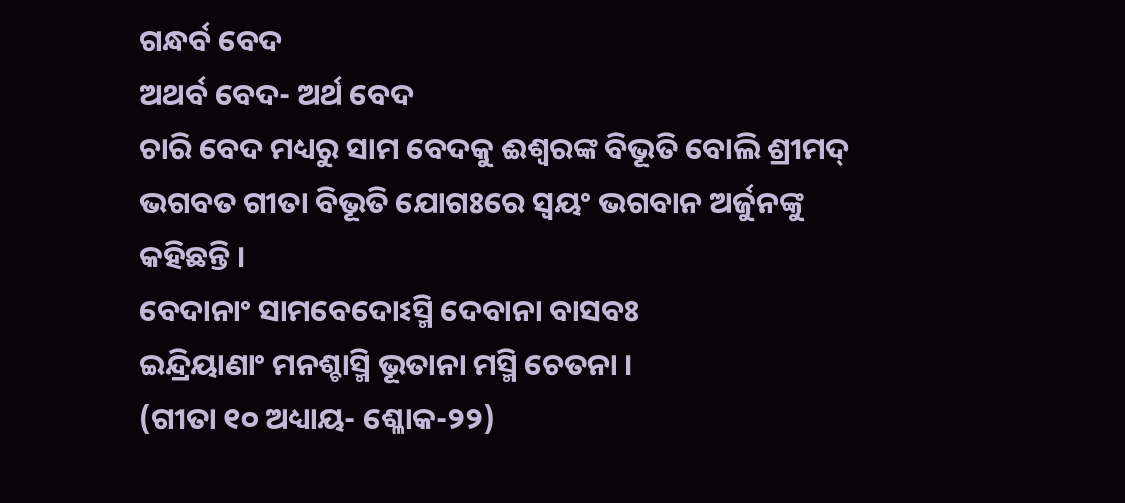ଗନ୍ଧର୍ବ ବେଦ
ଅଥର୍ବ ବେଦ- ଅର୍ଥ ବେଦ
ଚାରି ବେଦ ମଧ୍ୟରୁ ସାମ ବେଦକୁ ଈଶ୍ୱରଙ୍କ ବିଭୂତି ବୋଲି ଶ୍ରୀମଦ୍ ଭଗବତ ଗୀତା ବିଭୂତି ଯୋଗଃରେ ସ୍ୱୟଂ ଭଗବାନ ଅର୍ଜୁନଙ୍କୁ କହିଛନ୍ତି ।
ବେଦାନାଂ ସାମବେଦୋଽସ୍ମି ଦେବାନା ବାସବଃ
ଇନ୍ଦ୍ରିୟାଣାଂ ମନଶ୍ଚାସ୍ମି ଭୂତାନା ମସ୍ମି ଚେତନା ।
(ଗୀତା ୧୦ ଅଧ୍ୟାୟ- ଶ୍ଳୋକ-୨୨)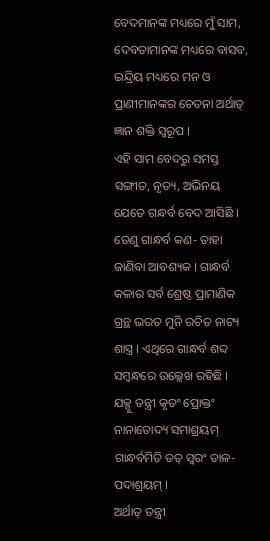ବେଦମାନଙ୍କ ମଧ୍ୟରେ ମୁଁ ସାମ, ଦେବତାମାନଙ୍କ ମଧ୍ୟରେ ବାସବ, ଇନ୍ଦ୍ରିୟ ମଧ୍ୟରେ ମନ ଓ ପ୍ରାଣୀମାନଙ୍କର ଚେତନା ଅର୍ଥାତ୍ ଜ୍ଞାନ ଶକ୍ତି ସ୍ୱରୂପ ।
ଏହି ସାମ ବେଦରୁ ସମସ୍ତ ସଙ୍ଗୀତ, ନୃତ୍ୟ, ଅଭିନୟ ଯେତେ ଗନ୍ଧର୍ବ ବେଦ ଆସିଛି । ତେଣୁ ଗାନ୍ଧର୍ବ କଣ- ତାହା ଜାଣିବା ଆବଶ୍ୟକ । ଗାନ୍ଧର୍ବ କଳାର ସର୍ବ ଶ୍ରେଷ୍ଠ ପ୍ରାମାଣିକ ଗ୍ରନ୍ଥ ଭରତ ମୁନି ରଚିତ ନାଟ୍ୟ ଶାସ୍ତ୍ର । ଏଥିରେ ଗାନ୍ଧର୍ବ ଶବ୍ଦ ସମ୍ବନ୍ଧରେ ଉଲ୍ଲେଖ ରହିଛି ।
ଯକ୍ସୁ ତନ୍ତ୍ରୀ କୃତଂ ପ୍ରୋକ୍ତଂ ନାନାତୋଦ୍ୟ ସମାଶ୍ରୟମ୍
ଗାନ୍ଧର୍ବମିତି ତତ୍ ସ୍ୱରଂ ତାଳ-ପଦାଶ୍ରୟମ୍ ।
ଅର୍ଥାତ୍ ତନ୍ତ୍ରୀ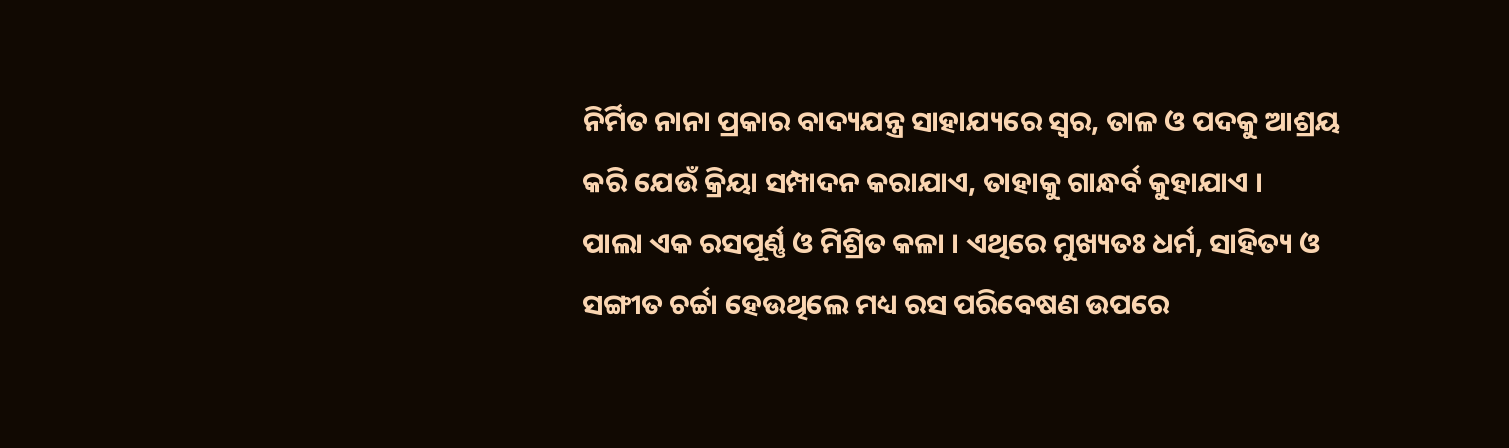ନିର୍ମିତ ନାନା ପ୍ରକାର ବାଦ୍ୟଯନ୍ତ୍ର ସାହାଯ୍ୟରେ ସ୍ୱର, ତାଳ ଓ ପଦକୁ ଆଶ୍ରୟ କରି ଯେଉଁ କ୍ରିୟା ସମ୍ପାଦନ କରାଯାଏ, ତାହାକୁ ଗାନ୍ଧର୍ବ କୁହାଯାଏ ।
ପାଲା ଏକ ରସପୂର୍ଣ୍ଣ ଓ ମିଶ୍ରିତ କଳା । ଏଥିରେ ମୁଖ୍ୟତଃ ଧର୍ମ, ସାହିତ୍ୟ ଓ ସଙ୍ଗୀତ ଚର୍ଚ୍ଚା ହେଉଥିଲେ ମଧ୍ୟ ରସ ପରିବେଷଣ ଉପରେ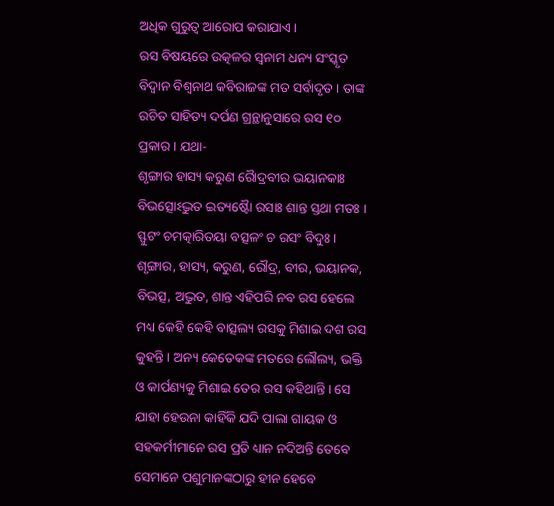ଅଧିକ ଗୁରୁତ୍ୱ ଆରୋପ କରାଯାଏ ।
ରସ ବିଷୟରେ ଉତ୍କଳର ସ୍ୱନାମ ଧନ୍ୟ ସଂସ୍କୃତ ବିଦ୍ୱାନ ବିଶ୍ୱନାଥ କବିରାଜଙ୍କ ମତ ସର୍ବାଦୃତ । ତାଙ୍କ ରଚିତ ସାହିତ୍ୟ ଦର୍ପଣ ଗ୍ରନ୍ଥାନୁସାରେ ରସ ୧୦ ପ୍ରକାର । ଯଥା-
ଶୃଙ୍ଗାର ହାସ୍ୟ କରୁଣ ରୈାଦ୍ରବୀର ଭୟାନକାଃ
ବିଭତ୍ସୋଽଦ୍ଭୁତ ଇତ୍ୟଷ୍ଟୈା ରସାଃ ଶାନ୍ତ ସ୍ତଥା ମତଃ ।
ସ୍ଫୁଟଂ ଚମତ୍କାରିତୟା ବତ୍ସଳଂ ଚ ରସଂ ବିଦୁଃ ।
ଶୃଙ୍ଗାର, ହାସ୍ୟ, କରୁଣ, ରୌଦ୍ର, ବୀର, ଭୟାନକ, ବିଭତ୍ସ, ଅଦ୍ଭୁତ, ଶାନ୍ତ ଏହିପରି ନବ ରସ ହେଲେ ମଧ୍ୟ କେହି କେହି ବାତ୍ସଲ୍ୟ ରସକୁ ମିଶାଇ ଦଶ ରସ କୁହନ୍ତି । ଅନ୍ୟ କେତେକଙ୍କ ମତରେ ଲୌଲ୍ୟ, ଭକ୍ତି ଓ କାର୍ପଣ୍ୟକୁ ମିଶାଇ ତେର ରସ କହିଥାନ୍ତି । ସେ ଯାହା ହେଉନା କାହିଁକି ଯଦି ପାଲା ଗାୟକ ଓ ସହକର୍ମୀମାନେ ରସ ପ୍ରତି ଧ୍ୟାନ ନଦିଅନ୍ତି ତେବେ ସେମାନେ ପଶୁମାନଙ୍କଠାରୁ ହୀନ ହେବେ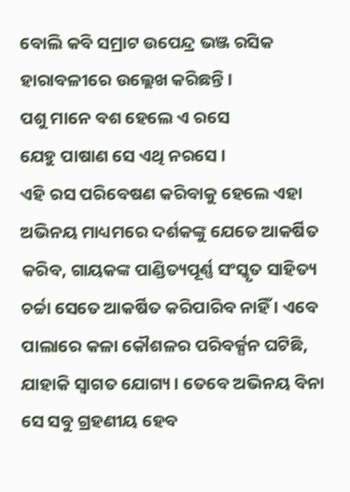ବୋଲି କବି ସମ୍ରାଟ ଉପେନ୍ଦ୍ର ଭଞ୍ଜ ରସିକ ହାରାବଳୀରେ ଉଲ୍ଲେଖ କରିଛନ୍ତି ।
ପଶୁ ମାନେ ବଶ ହେଲେ ଏ ରସେ
ଯେହୁ ପାଷାଣ ସେ ଏଥି ନରସେ ।
ଏହି ରସ ପରିବେଷଣ କରିବାକୁ ହେଲେ ଏହା ଅଭିନୟ ମାଧ୍ୟମରେ ଦର୍ଶକଙ୍କୁ ଯେତେ ଆକର୍ଷିତ କରିବ, ଗାୟକଙ୍କ ପାଣ୍ଡିତ୍ୟପୂର୍ଣ୍ଣ ସଂସ୍କୃତ ସାହିତ୍ୟ ଚର୍ଚ୍ଚା ସେତେ ଆକର୍ଷିତ କରିପାରିବ ନାହିଁ । ଏବେ ପାଲାରେ କଳା କୌଶଳର ପରିବର୍କ୍ସନ ଘଟିଛି, ଯାହାକି ସ୍ୱାଗତ ଯୋଗ୍ୟ । ତେବେ ଅଭିନୟ ବିନା ସେ ସବୁ ଗ୍ରହଣୀୟ ହେବ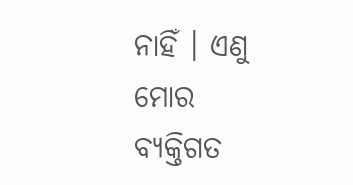ନାହିଁ । ଏଣୁ ମୋର ବ୍ୟକ୍ତିଗତ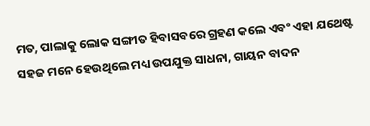ମତ, ପାଲାକୁ ଲୋକ ସଙ୍ଗୀତ ହିବାସବରେ ଗ୍ରହଣ କଲେ ଏବଂ ଏହା ଯଥେଷ୍ଟ ସହଜ ମନେ ହେଉଥିଲେ ମଧ୍ୟ ଉପଯୁକ୍ତ ସାଧନା, ଗାୟନ ବାଦନ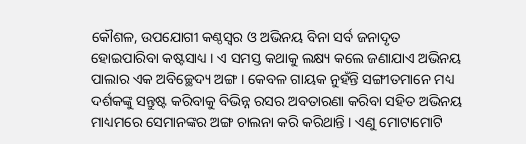କୌଶଳ, ଉପଯୋଗୀ କଣ୍ଠସ୍ୱର ଓ ଅଭିନୟ ବିନା ସର୍ବ ଜନାଦୃତ ହୋଇପାରିବା କଷ୍ଟସାଧ୍ୟ । ଏ ସମସ୍ତ କଥାକୁ ଲକ୍ଷ୍ୟ କଲେ ଜଣାଯାଏ ଅଭିନୟ ପାଲାର ଏକ ଅବିଚ୍ଛେଦ୍ୟ ଅଙ୍ଗ । କେବଳ ଗାୟକ ନୁହଁନ୍ତି ସଙ୍ଗୀତମାନେ ମଧ୍ୟ ଦର୍ଶକଙ୍କୁ ସନ୍ତୁଷ୍ଟ କରିବାକୁ ବିଭିନ୍ନ ରସର ଅବତାରଣା କରିବା ସହିତ ଅଭିନୟ ମାଧ୍ୟମରେ ସେମାନଙ୍କର ଅଙ୍ଗ ଚାଲନା କରି କରିଥାନ୍ତି । ଏଣୁ ମୋଟାମୋଟି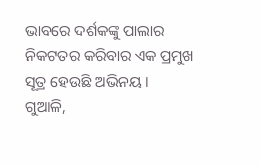ଭାବରେ ଦର୍ଶକଙ୍କୁ ପାଲାର ନିକଟତର କରିବାର ଏକ ପ୍ରମୁଖ ସୂତ୍ର ହେଉଛି ଅଭିନୟ ।
ଗୁଆଳି,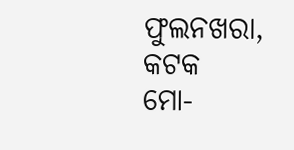ଫୁଲନଖରା, କଟକ
ମୋ-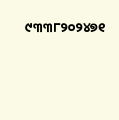୯୩୩୮୨୦୨୪୭୧